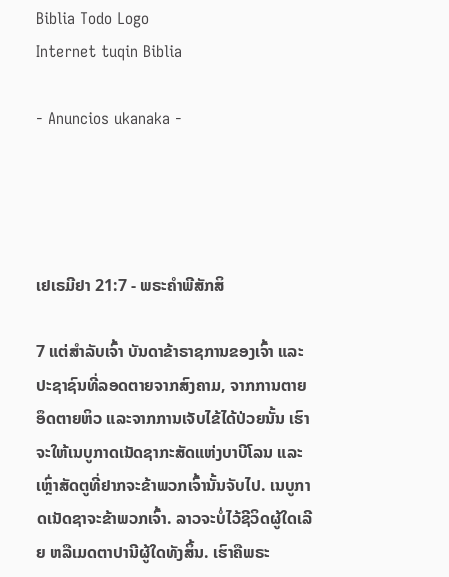Biblia Todo Logo
Internet tuqin Biblia

- Anuncios ukanaka -




ເຢເຣມີຢາ 21:7 - ພຣະຄຳພີສັກສິ

7 ແຕ່ສຳລັບເຈົ້າ ບັນດາຂ້າຣາຊການຂອງເຈົ້າ ແລະປະຊາຊົນທີ່ລອດຕາຍຈາກສົງຄາມ, ຈາກການຕາຍອຶດຕາຍຫິວ ແລະຈາກການເຈັບໄຂ້ໄດ້ປ່ວຍນັ້ນ ເຮົາຈະໃຫ້ເນບູກາດເນັດຊາກະສັດແຫ່ງບາບີໂລນ ແລະເຫຼົ່າສັດຕູທີ່ຢາກຈະຂ້າພວກເຈົ້ານັ້ນຈັບໄປ. ເນບູກາດເນັດຊາຈະຂ້າພວກເຈົ້າ. ລາວຈະບໍ່ໄວ້ຊີວິດຜູ້ໃດເລີຍ ຫລືເມດຕາປານີຜູ້ໃດທັງສິ້ນ. ເຮົາຄືພຣະ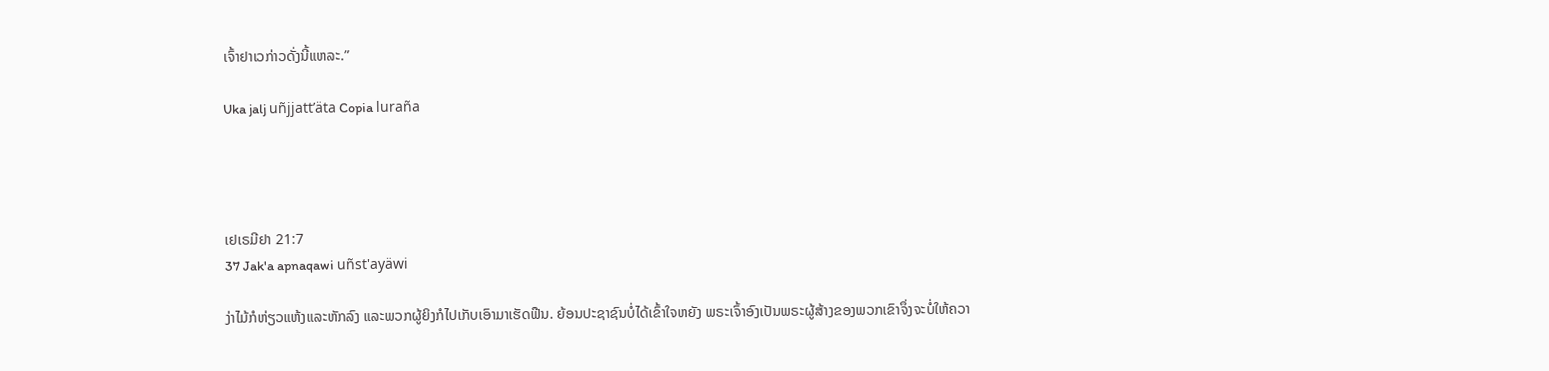ເຈົ້າຢາເວກ່າວດັ່ງນີ້ແຫລະ.”

Uka jalj uñjjattʼäta Copia luraña




ເຢເຣມີຢາ 21:7
37 Jak'a apnaqawi uñst'ayäwi

ງ່າໄມ້ກໍຫ່ຽວແຫ້ງແລະຫັກລົງ ແລະພວກຜູ້ຍິງກໍໄປເກັບເອົາມາເຮັດຟືນ. ຍ້ອນປະຊາຊົນບໍ່ໄດ້ເຂົ້າໃຈຫຍັງ ພຣະເຈົ້າອົງເປັນພຣະຜູ້ສ້າງຂອງພວກເຂົາຈຶ່ງຈະບໍ່ໃຫ້ຄວາ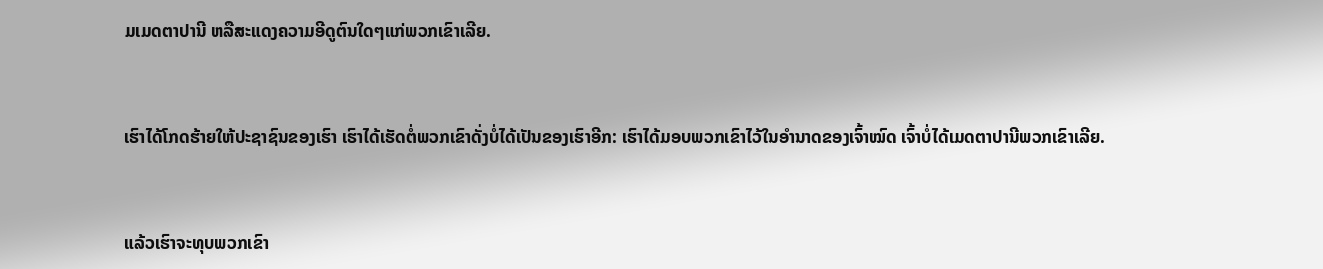ມເມດຕາປານີ ຫລືສະແດງຄວາມອີດູຕົນໃດໆແກ່ພວກເຂົາເລີຍ.


ເຮົາໄດ້ໂກດຮ້າຍໃຫ້ປະຊາຊົນຂອງເຮົາ ເຮົາໄດ້ເຮັດຕໍ່ພວກເຂົາດັ່ງບໍ່ໄດ້ເປັນຂອງເຮົາອີກ: ເຮົາໄດ້ມອບພວກເຂົາໄວ້ໃນອຳນາດຂອງເຈົ້າໝົດ ເຈົ້າບໍ່ໄດ້ເມດຕາປານີພວກເຂົາເລີຍ.


ແລ້ວເຮົາຈະທຸບພວກເຂົາ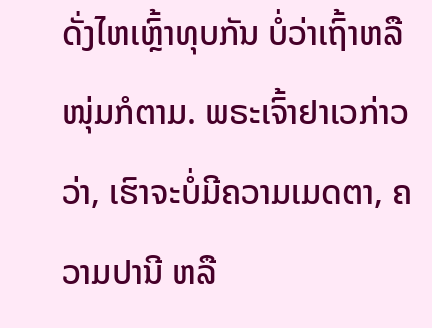ດັ່ງໄຫເຫຼົ້າທຸບກັນ ບໍ່ວ່າເຖົ້າຫລືໜຸ່ມກໍຕາມ. ພຣະເຈົ້າຢາເວກ່າວວ່າ, ເຮົາຈະບໍ່ມີຄວາມເມດຕາ, ຄວາມປານີ ຫລື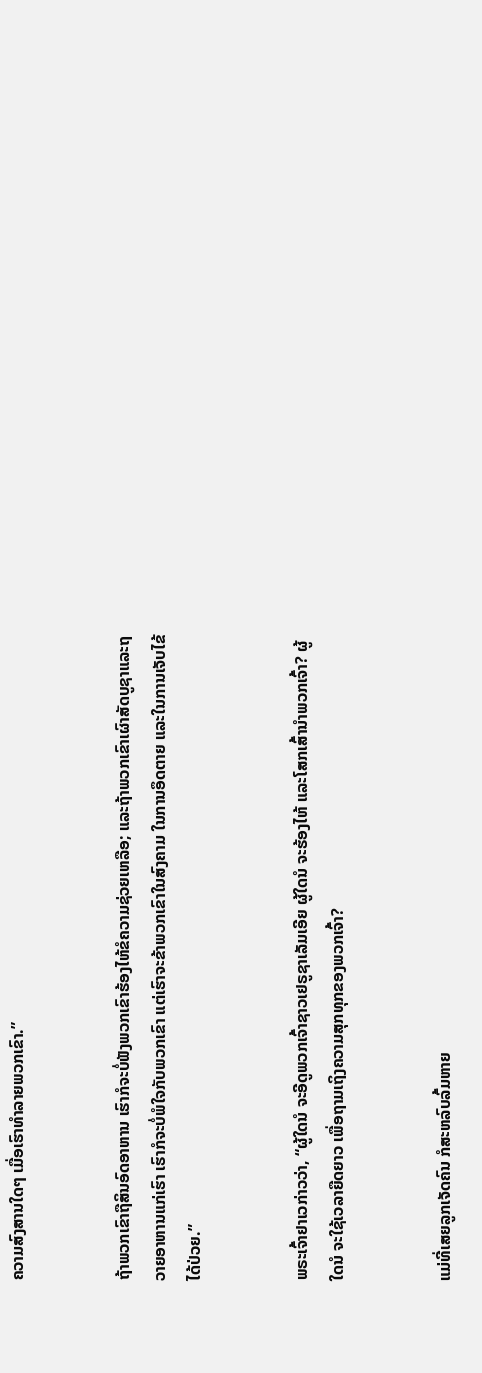ຄວາມສົງສານໃດໆ ເມື່ອເຮົາທຳລາຍພວກເຂົາ.”


ຖ້າພວກເຂົາຖືສິນອົດອາຫານ ເຮົາກໍຈະບໍ່ຟັງພວກເຂົາຮ້ອງໄຫ້ຂໍຄວາມຊ່ວຍເຫລືອ; ແລະຖ້າພວກເຂົາເຜົາສັດບູຊາແລະຖວາຍອາຫານແກ່ເຮົາ ເຮົາກໍຈະບໍ່ພໍໃຈກັບພວກເຂົາ ແຕ່ເຮົາຈະຂ້າພວກເຂົາໃນສົງຄາມ ໃນການອຶດຕາຍ ແລະໃນການເຈັບໄຂ້ໄດ້ປ່ວຍ.”


ພຣະເຈົ້າຢາເວກ່າວວ່າ, “ຜູ້ໃດນໍ ຈະອີດູພວກເຈົ້າຊາວເຢຣູຊາເລັມເອີຍ ຜູ້ໃດນໍ ຈະຮ້ອງໄຫ້ ແລະໂສກເສົ້ານຳພວກເຈົ້າ? ຜູ້ໃດນໍ ຈະໃຊ້ເວລາຍືດຍາວ ເພື່ອຖາມເຖິງຄວາມສຸກທຸກຂອງພວກເຈົ້າ?


ແມ່ທີ່ເສຍລູກເຈັດຄົນ ກໍສະຫລົບລົ້ມຫາຍ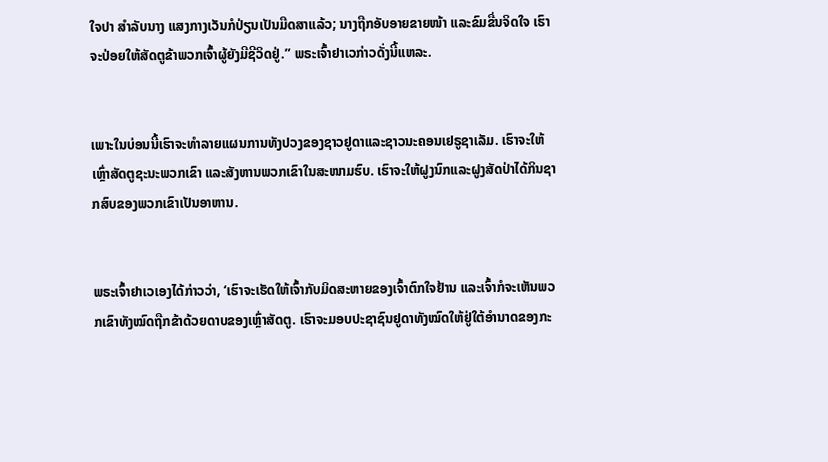ໃຈປາ ສຳລັບນາງ ແສງກາງເວັນກໍປ່ຽນເປັນມືດສາແລ້ວ; ນາງຖືກອັບອາຍຂາຍໜ້າ ແລະຂົມຂື່ນຈິດໃຈ ເຮົາຈະປ່ອຍໃຫ້ສັດຕູຂ້າພວກເຈົ້າຜູ້ຍັງມີຊີວິດຢູ່.” ພຣະເຈົ້າຢາເວກ່າວດັ່ງນີ້ແຫລະ.


ເພາະໃນບ່ອນນີ້ເຮົາຈະທຳລາຍແຜນການທັງປວງຂອງຊາວຢູດາແລະຊາວນະຄອນເຢຣູຊາເລັມ. ເຮົາຈະໃຫ້ເຫຼົ່າສັດຕູຊະນະພວກເຂົາ ແລະສັງຫານພວກເຂົາໃນສະໜາມຮົບ. ເຮົາຈະໃຫ້ຝູງນົກແລະຝູງສັດປ່າໄດ້ກິນຊາກສົບຂອງພວກເຂົາເປັນອາຫານ.


ພຣະເຈົ້າຢາເວເອງໄດ້ກ່າວວ່າ, ‘ເຮົາຈະເຮັດໃຫ້ເຈົ້າກັບມິດສະຫາຍຂອງເຈົ້າຕົກໃຈຢ້ານ ແລະເຈົ້າກໍຈະເຫັນພວກເຂົາທັງໝົດຖືກຂ້າດ້ວຍດາບຂອງເຫຼົ່າສັດຕູ. ເຮົາຈະມອບປະຊາຊົນຢູດາທັງໝົດໃຫ້ຢູ່ໃຕ້ອຳນາດຂອງກະ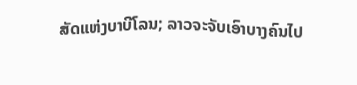ສັດແຫ່ງບາບີໂລນ; ລາວຈະຈັບເອົາບາງຄົນໄປ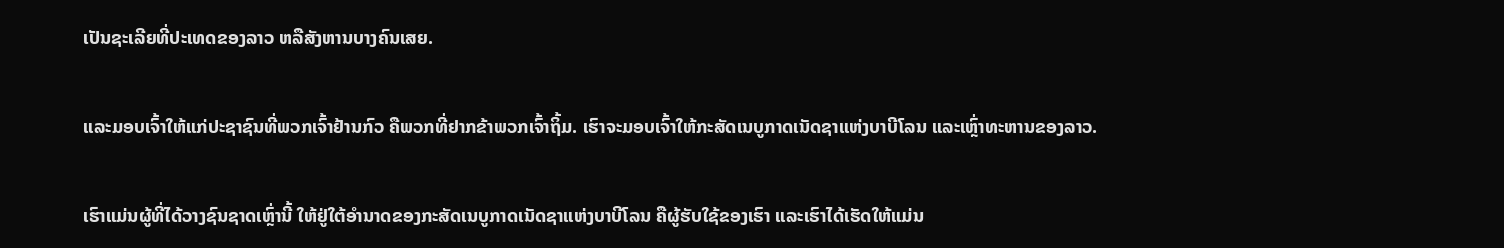ເປັນຊະເລີຍທີ່ປະເທດຂອງລາວ ຫລືສັງຫານບາງຄົນເສຍ.


ແລະມອບເຈົ້າໃຫ້ແກ່ປະຊາຊົນທີ່ພວກເຈົ້າຢ້ານກົວ ຄືພວກທີ່ຢາກຂ້າພວກເຈົ້າຖິ້ມ. ເຮົາຈະມອບເຈົ້າໃຫ້ກະສັດເນບູກາດເນັດຊາແຫ່ງບາບີໂລນ ແລະເຫຼົ່າທະຫານຂອງລາວ.


ເຮົາແມ່ນຜູ້ທີ່ໄດ້ວາງຊົນຊາດເຫຼົ່ານີ້ ໃຫ້ຢູ່ໃຕ້ອຳນາດຂອງກະສັດເນບູກາດເນັດຊາແຫ່ງບາບີໂລນ ຄືຜູ້ຮັບໃຊ້ຂອງເຮົາ ແລະເຮົາໄດ້ເຮັດໃຫ້ແມ່ນ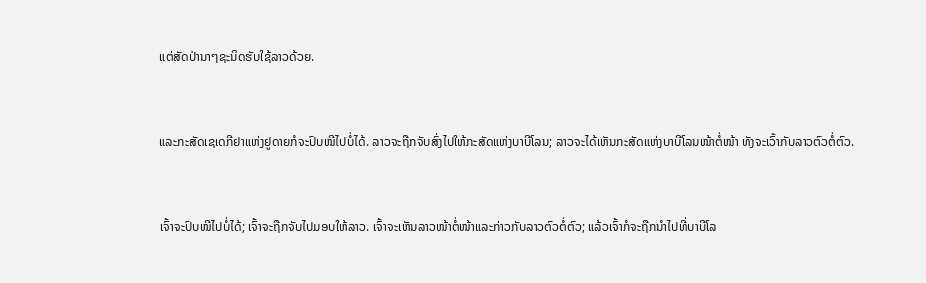ແຕ່ສັດປ່ານາໆຊະນິດຮັບໃຊ້ລາວດ້ວຍ.


ແລະກະສັດເຊເດກີຢາແຫ່ງຢູດາຍກໍຈະປົບໜີໄປບໍ່ໄດ້. ລາວຈະຖືກຈັບສົ່ງໄປໃຫ້ກະສັດແຫ່ງບາບີໂລນ; ລາວຈະໄດ້ເຫັນກະສັດແຫ່ງບາບີໂລນໜ້າຕໍ່ໜ້າ ທັງຈະເວົ້າກັບລາວຕົວຕໍ່ຕົວ.


ເຈົ້າຈະປົບໜີໄປບໍ່ໄດ້; ເຈົ້າຈະຖືກຈັບໄປມອບໃຫ້ລາວ. ເຈົ້າຈະເຫັນລາວໜ້າຕໍ່ໜ້າແລະກ່າວກັບລາວຕົວຕໍ່ຕົວ; ແລ້ວເຈົ້າກໍຈະຖືກນຳໄປທີ່ບາບີໂລ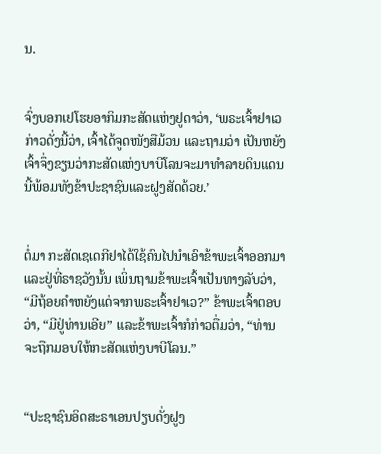ນ.


ຈົ່ງບອກເຢໂຮຍອາກິມກະສັດແຫ່ງຢູດາວ່າ, ‘ພຣະເຈົ້າຢາເວກ່າວດັ່ງນີ້ວ່າ, ເຈົ້າໄດ້ຈູດໜັງສືມ້ວນ ແລະຖາມວ່າ ເປັນຫຍັງເຈົ້າຈຶ່ງຂຽນວ່າກະສັດແຫ່ງບາບີໂລນຈະມາທຳລາຍດິນແດນນີ້ພ້ອມທັງຂ້າປະຊາຊົນແລະຝູງສັດດ້ວຍ.’


ຕໍ່ມາ ກະສັດເຊເດກີຢາໄດ້ໃຊ້ຄົນໄປນຳເອົາຂ້າພະເຈົ້າອອກມາ ແລະຢູ່ທີ່ຣາຊວັງນັ້ນ ເພິ່ນຖາມຂ້າພະເຈົ້າເປັນທາງລັບວ່າ, “ມີຖ້ອຍຄຳຫຍັງແດ່ຈາກພຣະເຈົ້າຢາເວ?” ຂ້າພະເຈົ້າຕອບວ່າ, “ມີຢູ່ທ່ານເອີຍ” ແລະຂ້າພະເຈົ້າກໍກ່າວຕື່ມວ່າ, “ທ່ານຈະຖືກມອບໃຫ້ກະສັດແຫ່ງບາບີໂລນ.”


“ປະຊາຊົນອິດສະຣາເອນປຽບດັ່ງຝູງ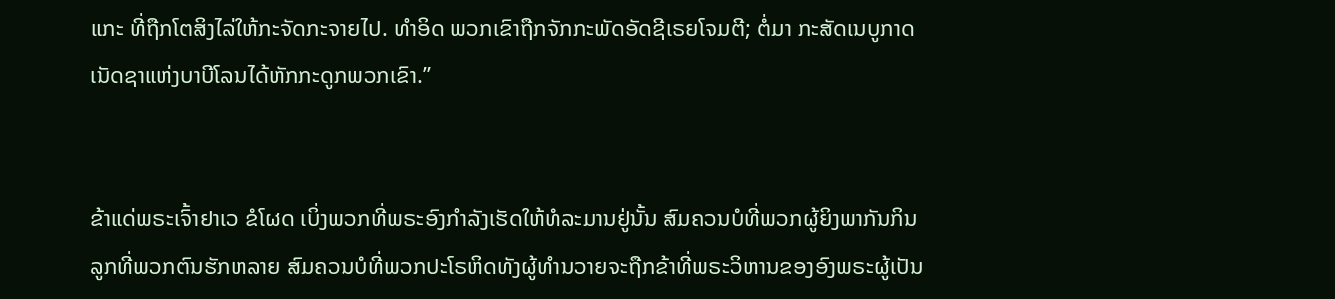ແກະ ທີ່ຖືກໂຕສິງໄລ່ໃຫ້ກະຈັດກະຈາຍໄປ. ທຳອິດ ພວກເຂົາຖືກຈັກກະພັດອັດຊີເຣຍໂຈມຕີ; ຕໍ່ມາ ກະສັດເນບູກາດເນັດຊາແຫ່ງບາບີໂລນໄດ້ຫັກກະດູກພວກເຂົາ.”


ຂ້າແດ່ພຣະເຈົ້າຢາເວ ຂໍໂຜດ ເບິ່ງພວກທີ່ພຣະອົງກຳລັງເຮັດໃຫ້ທໍລະມານຢູ່ນັ້ນ ສົມຄວນບໍທີ່ພວກຜູ້ຍິງພາກັນກິນລູກທີ່ພວກຕົນຮັກຫລາຍ ສົມຄວນບໍທີ່ພວກປະໂຣຫິດທັງຜູ້ທຳນວາຍຈະຖືກຂ້າທີ່ພຣະວິຫານຂອງອົງພຣະຜູ້ເປັນ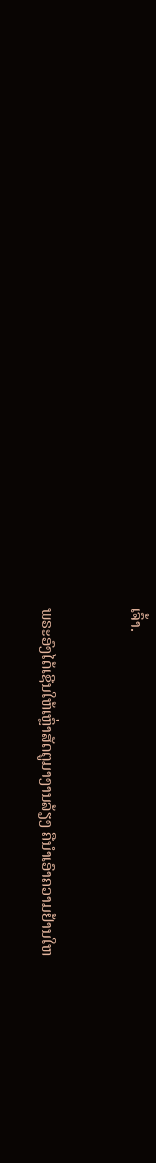ເຈົ້າ.


ພຣະອົງໄດ້ເຊີນໃຫ້ເຫຼົ່າສັດຕູມາງານລ້ຽງ ຄືນຳເອົາຄວາມຢ້ານໃຫ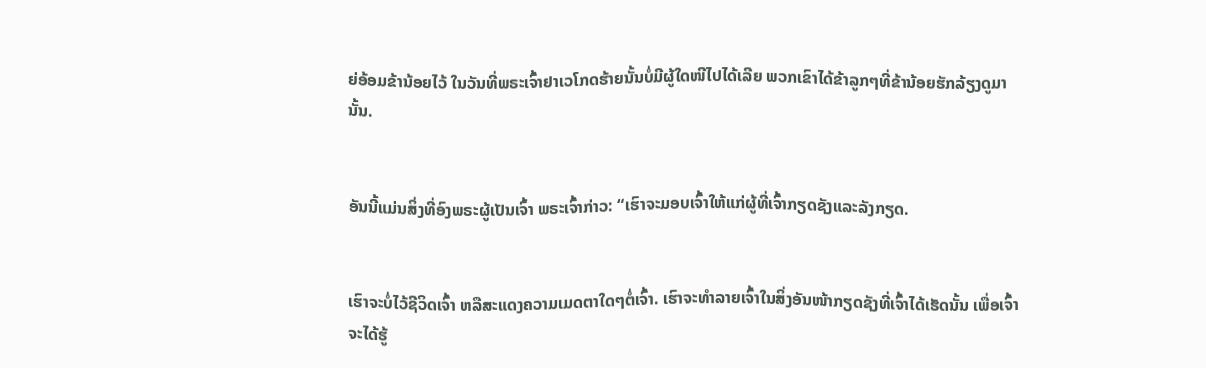ຍ່ອ້ອມຂ້ານ້ອຍໄວ້ ໃນວັນທີ່ພຣະເຈົ້າຢາເວໂກດຮ້າຍນັ້ນບໍ່ມີຜູ້ໃດໜີໄປໄດ້ເລີຍ ພວກເຂົາໄດ້ຂ້າລູກໆທີ່ຂ້ານ້ອຍຮັກລ້ຽງດູມານັ້ນ.


ອັນນີ້ແມ່ນສິ່ງທີ່ອົງພຣະຜູ້ເປັນເຈົ້າ ພຣະເຈົ້າກ່າວ: “ເຮົາຈະມອບເຈົ້າໃຫ້ແກ່ຜູ້ທີ່ເຈົ້າກຽດຊັງແລະລັງກຽດ.


ເຮົາຈະບໍ່ໄວ້ຊີວິດເຈົ້າ ຫລືສະແດງຄວາມເມດຕາໃດໆຕໍ່ເຈົ້າ. ເຮົາຈະທຳລາຍເຈົ້າໃນສິ່ງອັນໜ້າກຽດຊັງທີ່ເຈົ້າໄດ້ເຮັດນັ້ນ ເພື່ອເຈົ້າຈະໄດ້ຮູ້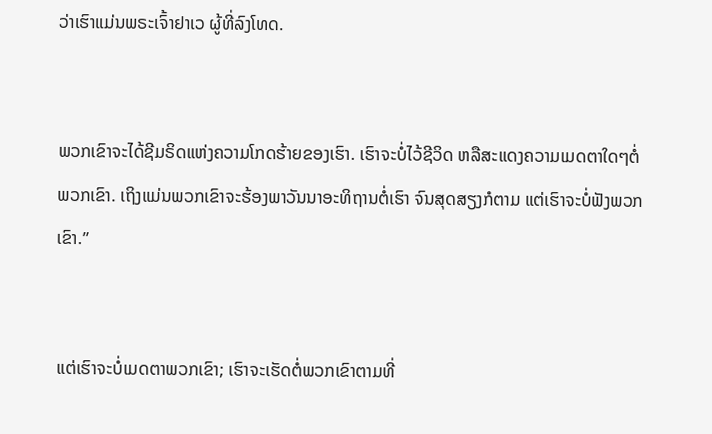ວ່າເຮົາແມ່ນພຣະເຈົ້າຢາເວ ຜູ້ທີ່ລົງໂທດ.


ພວກເຂົາຈະໄດ້ຊີມຣິດແຫ່ງຄວາມໂກດຮ້າຍຂອງເຮົາ. ເຮົາຈະບໍ່ໄວ້ຊີວິດ ຫລືສະແດງຄວາມເມດຕາໃດໆຕໍ່ພວກເຂົາ. ເຖິງແມ່ນພວກເຂົາຈະຮ້ອງພາວັນນາອະທິຖານຕໍ່ເຮົາ ຈົນສຸດສຽງກໍຕາມ ແຕ່ເຮົາຈະບໍ່ຟັງພວກເຂົາ.”


ແຕ່ເຮົາຈະບໍ່ເມດຕາພວກເຂົາ; ເຮົາຈະເຮັດຕໍ່ພວກເຂົາຕາມທີ່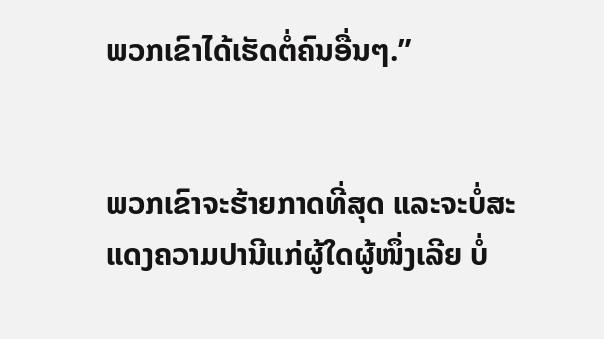ພວກເຂົາໄດ້ເຮັດຕໍ່ຄົນອື່ນໆ.”


ພວກເຂົາຈະຮ້າຍກາດທີ່ສຸດ ແລະຈະບໍ່ສະແດງຄວາມປານີແກ່ຜູ້ໃດຜູ້ໜຶ່ງເລີຍ ບໍ່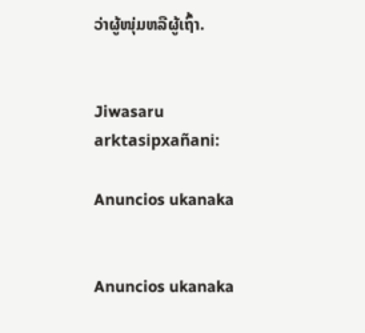ວ່າຜູ້ໜຸ່ມຫລືຜູ້ເຖົ້າ.


Jiwasaru arktasipxañani:

Anuncios ukanaka


Anuncios ukanaka